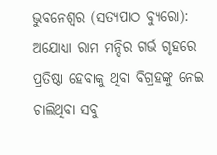ଭୁବନେଶ୍ୱର (ସତ୍ୟପାଠ ବ୍ୟୁରୋ): ଅଯୋଧ୍ୟା ରାମ ମନ୍ଦିର ଗର୍ଭ ଗୃହରେ ପ୍ରତିଷ୍ଠା ହେବାକୁ ଥିବା ବିଗ୍ରହଙ୍କୁ ନେଇ ଚାଲିଥିବା ସବୁ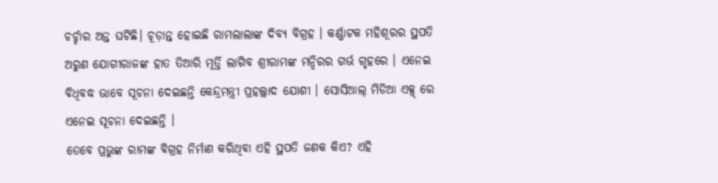ଚର୍ଚ୍ଚାର ଅନ୍ତ ଘଟିଛି। ଚୂଡ଼ାନ୍ତ ହୋଇଛି ରାମଲାଲାଙ୍କ ଦିବ୍ୟ ବିଗ୍ରହ । କର୍ଣ୍ଣାଟକ ମହିଶୂରର ସ୍ଥପତି ଅରୁଣ ଯୋଗୀରାଜଙ୍କ ହାତ ତିଆରି ମୂର୍ତ୍ତି ଲାଗିବ ଶ୍ରୀରାମଙ୍କ ମନ୍ଦିରର ଗର୍ଭ ଗୃହରେ । ଏନେଇ ବିଧିବଦ୍ଧ ଭାବେ ସୂଚନା ଦେଇଛନ୍ତି କେନ୍ଦ୍ରମନ୍ତ୍ରୀ ପ୍ରହଲ୍ଲାଦ ଯୋଶୀ । ସୋସିଆଲ୍ ମିଡିଆ ଏକ୍ସ୍ ରେ ଏନେଇ ସୂଚନା ଦେଇଛନ୍ତି ।
ତେବେ ପ୍ରଭୁଙ୍କ ରାମଙ୍କ ବିଗ୍ରହ ନିର୍ମାଣ କରିଥିବା ଏହି ସ୍ଥପତି ଜଣକ କିଏ? ଏହି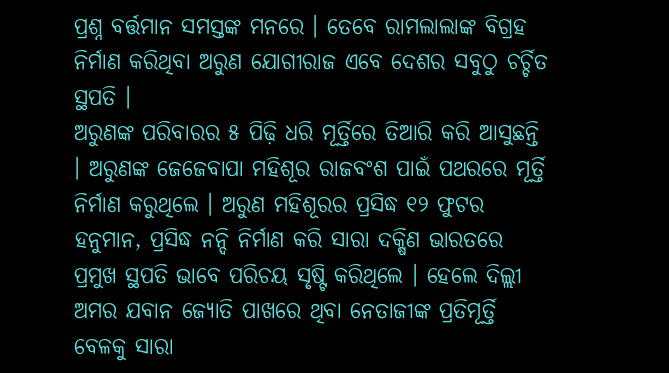ପ୍ରଶ୍ନ ବର୍ତ୍ତମାନ ସମସ୍ତଙ୍କ ମନରେ । ତେବେ ରାମଲାଲାଙ୍କ ବିଗ୍ରହ ନିର୍ମାଣ କରିଥିବା ଅରୁଣ ଯୋଗୀରାଜ ଏବେ ଦେଶର ସବୁଠୁ ଚର୍ଚ୍ଚିତ ସ୍ଥପତି ।
ଅରୁଣଙ୍କ ପରିବାରର ୫ ପିଢ଼ି ଧରି ମୂର୍ତ୍ତିରେ ତିଆରି କରି ଆସୁଛନ୍ତି । ଅରୁଣଙ୍କ ଜେଜେବାପା ମହିଶୂର ରାଜବଂଶ ପାଇଁ ପଥରରେ ମୂର୍ତ୍ତି ନିର୍ମାଣ କରୁଥିଲେ । ଅରୁଣ ମହିଶୂରର ପ୍ରସିଦ୍ଧ ୧୨ ଫୁଟର ହନୁମାନ, ପ୍ରସିଦ୍ଧ ନନ୍ଦି ନିର୍ମାଣ କରି ସାରା ଦକ୍ଷିଣ ଭାରତରେ ପ୍ରମୁଖ ସ୍ଥପତି ଭାବେ ପରିଚୟ ସୃଷ୍ଟି କରିଥିଲେ । ହେଲେ ଦିଲ୍ଲୀ ଅମର ଯବାନ ଜ୍ୟୋତି ପାଖରେ ଥିବା ନେତାଜୀଙ୍କ ପ୍ରତିମୂର୍ତ୍ତି ବେଳକୁ ସାରା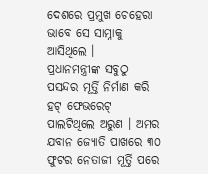ଦେଶରେ ପ୍ରମୁଖ ଚେହେରା ଭାବେ ସେ ସାମ୍ନାକୁ ଆସିଥିଲେ ।
ପ୍ରଧାନମନ୍ତ୍ରୀଙ୍କ ସବୁଠୁ ପସନ୍ଦର ମୂର୍ତ୍ତି ନିର୍ମାଣ କରି ହଟ୍ ଫେଭରେଟ୍ ପାଲଟିଥିଲେ ଅରୁଣ । ଅମର ଯବାନ ଜ୍ୟୋତି ପାଖରେ ୩୦ ଫୁଟର ନେତାଜୀ ମୂର୍ତ୍ତି ପରେ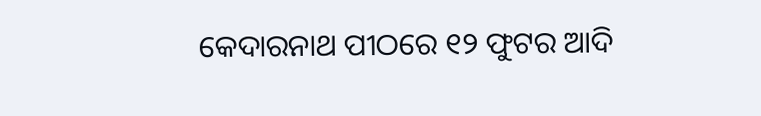କେଦାରନାଥ ପୀଠରେ ୧୨ ଫୁଟର ଆଦି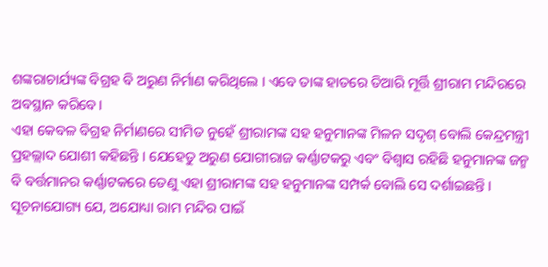ଶଙ୍କରାଚାର୍ଯ୍ୟଙ୍କ ବିଗ୍ରହ ବି ଅରୁଣ ନିର୍ମାଣ କରିଥିଲେ । ଏବେ ତାଙ୍କ ହାତରେ ତିଆରି ମୂର୍ତ୍ତି ଶ୍ରୀରାମ ମନ୍ଦିରରେ ଅବସ୍ଥାନ କରିବେ।
ଏହା କେବଳ ବିଗ୍ରହ ନିର୍ମାଣରେ ସୀମିତ ନୁହେଁ ଶ୍ରୀରାମଙ୍କ ସହ ହନୁମାନଙ୍କ ମିଳନ ସଦୃଶ୍ ବୋଲି କେନ୍ଦ୍ରମନ୍ତ୍ରୀ ପ୍ରହଲ୍ଲାଦ ଯୋଶୀ କହିଛନ୍ତି । ଯେହେତୁ ଅରୁଣ ଯୋଗୀରାଜ କର୍ଣ୍ଣାଟକରୁ ଏବଂ ବିଶ୍ବାସ ରହିଛି ହନୁମାନଙ୍କ ଜନ୍ମ ବି ବର୍ତ୍ତମାନର କର୍ଣ୍ଣାଟକରେ ତେଣୁ ଏହା ଶ୍ରୀରାମଙ୍କ ସହ ହନୁମାନଙ୍କ ସମ୍ପର୍କ ବୋଲି ସେ ଦର୍ଶାଇଛନ୍ତି ।
ସୂଚନାଯୋଗ୍ୟ ଯେ, ଅଯୋଧ୍ୟା ରାମ ମନ୍ଦିର ପାଇଁ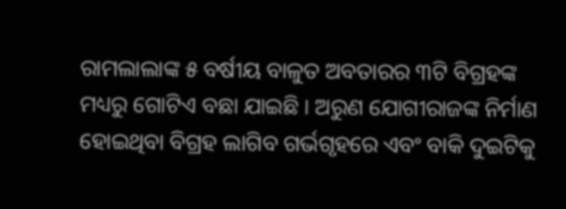ରାମଲାଲାଙ୍କ ୫ ବର୍ଷୀୟ ବାଳୁତ ଅବତାରର ୩ଟି ବିଗ୍ରହଙ୍କ ମଧ୍ୟରୁ ଗୋଟିଏ ବଛା ଯାଇଛି । ଅରୁଣ ଯୋଗୀରାଜଙ୍କ ନିର୍ମାଣ ହୋଇଥିବା ବିଗ୍ରହ ଲାଗିବ ଗର୍ଭଗୃହରେ ଏବଂ ବାକି ଦୁଇଟିକୁ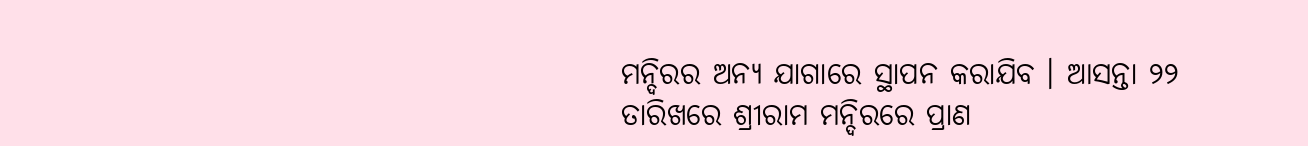ମନ୍ଦିରର ଅନ୍ୟ ଯାଗାରେ ସ୍ଥାପନ କରାଯିବ । ଆସନ୍ତା ୨୨ ତାରିଖରେ ଶ୍ରୀରାମ ମନ୍ଦିରରେ ପ୍ରାଣ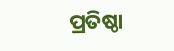ପ୍ରତିଷ୍ଠା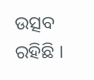ଉତ୍ସବ ରହିଛି ।